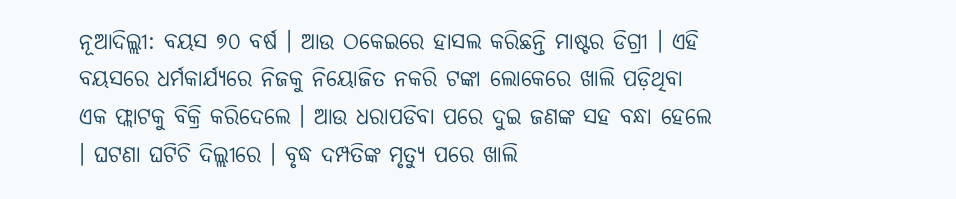ନୂଆଦିଲ୍ଲୀ: ବୟସ ୭୦ ବର୍ଷ । ଆଉ ଠକେଇରେ ହାସଲ କରିଛନ୍ତି ମାଷ୍ଟର ଡିଗ୍ରୀ । ଏହି ବୟସରେ ଧର୍ମକାର୍ଯ୍ୟରେ ନିଜକୁ ନିୟୋଜିତ ନକରି ଟଙ୍କା ଲୋକେରେ ଖାଲି ପଡ଼ିଥିବା ଏକ ଫ୍ଲାଟକୁ ବିକ୍ରି କରିଦେଲେ । ଆଉ ଧରାପଡିବା ପରେ ଦୁଇ ଜଣଙ୍କ ସହ ବନ୍ଧା ହେଲେ । ଘଟଣା ଘଟିଚି ଦିଲ୍ଲୀରେ । ବୃଦ୍ଧ ଦମ୍ପତିଙ୍କ ମୃତ୍ୟୁ ପରେ ଖାଲି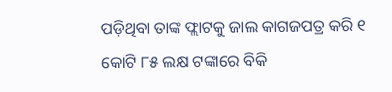ପଡ଼ିଥିବା ତାଙ୍କ ଫ୍ଲାଟକୁ ଜାଲ କାଗଜପତ୍ର କରି ୧ କୋଟି ୮୫ ଲକ୍ଷ ଟଙ୍କାରେ ବିକି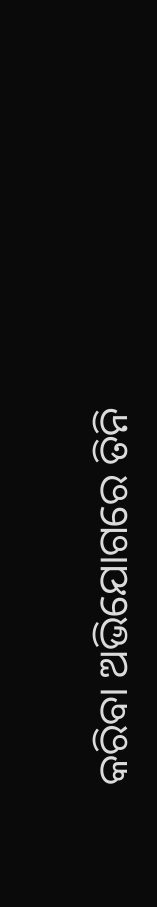କରିବା ଅଭିଯୋଗରେ ତିନି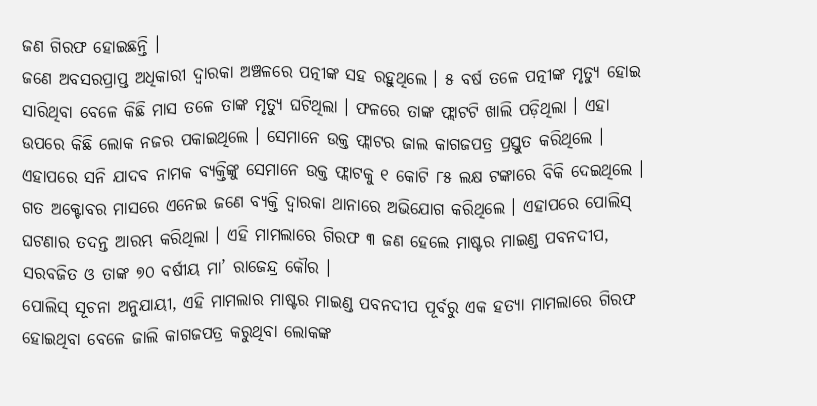ଜଣ ଗିରଫ ହୋଇଛନ୍ତି ।
ଜଣେ ଅବସରପ୍ରାପ୍ତ ଅଧିକାରୀ ଦ୍ୱାରକା ଅଞ୍ଚଳରେ ପତ୍ନୀଙ୍କ ସହ ରହୁଥିଲେ । ୫ ବର୍ଷ ତଳେ ପତ୍ନୀଙ୍କ ମୃତ୍ୟୁ ହୋଇ ସାରିଥିବା ବେଳେ କିଛି ମାସ ତଳେ ତାଙ୍କ ମୃତ୍ୟୁ ଘଟିଥିଲା । ଫଳରେ ତାଙ୍କ ଫ୍ଲାଟଟି ଖାଲି ପଡ଼ିଥିଲା । ଏହା ଉପରେ କିଛି ଲୋକ ନଜର ପକାଇଥିଲେ । ସେମାନେ ଉକ୍ତ ଫ୍ଲାଟର ଜାଲ କାଗଜପତ୍ର ପ୍ରସ୍ତୁତ କରିଥିଲେ । ଏହାପରେ ସନି ଯାଦବ ନାମକ ବ୍ୟକ୍ତିଙ୍କୁ ସେମାନେ ଉକ୍ତ ଫ୍ଲାଟକୁ ୧ କୋଟି ୮୫ ଲକ୍ଷ ଟଙ୍କାରେ ବିକି ଦେଇଥିଲେ ।
ଗତ ଅକ୍ଟୋବର ମାସରେ ଏନେଇ ଜଣେ ବ୍ୟକ୍ତି ଦ୍ୱାରକା ଥାନାରେ ଅଭିଯୋଗ କରିଥିଲେ । ଏହାପରେ ପୋଲିସ୍ ଘଟଣାର ତଦନ୍ତ ଆରମ୍ଭ କରିଥିଲା । ଏହି ମାମଲାରେ ଗିରଫ ୩ ଜଣ ହେଲେ ମାଷ୍ଟର ମାଇଣ୍ଡ ପବନଦୀପ, ସରବଜିତ ଓ ତାଙ୍କ ୭୦ ବର୍ଷୀୟ ମା’ ରାଜେନ୍ଦ୍ର କୌର ।
ପୋଲିସ୍ ସୂଚନା ଅନୁଯାୟୀ, ଏହି ମାମଲାର ମାଷ୍ଟର ମାଇଣ୍ଡ ପବନଦୀପ ପୂର୍ବରୁ ଏକ ହତ୍ୟା ମାମଲାରେ ଗିରଫ ହୋଇଥିବା ବେଳେ ଜାଲି କାଗଜପତ୍ର କରୁଥିବା ଲୋକଙ୍କ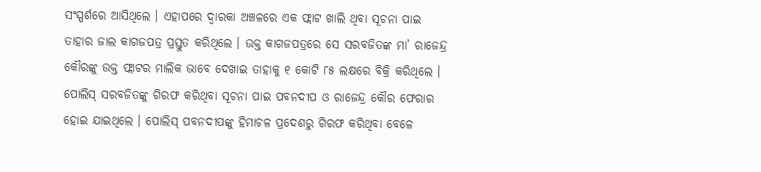ସଂସ୍ପର୍ଶରେ ଆସିଥିଲେ । ଏହାପରେ ଦ୍ୱାରକା ଅଞ୍ଚଳରେ ଏକ ଫ୍ଲାଟ ଖାଲି ଥିବା ସୂଚନା ପାଇ ତାହାର ଜାଲ କାଗଜପତ୍ର ପ୍ରସ୍ତୁତ କରିଥିଲେ । ଉକ୍ତ କାଗଜପତ୍ରରେ ସେ ସରବଜିତଙ୍କ ମା’ ରାଜେନ୍ଦ୍ର କୌରଙ୍କୁ ଉକ୍ତ ଫ୍ଲାଟର ମାଲିକ ଭାବେ ଦେଖାଇ ତାହାକୁ ୧ କୋଟି ୮୫ ଲକ୍ଷରେ ବିକ୍ରି କରିଥିଲେ । ପୋଲିସ୍ ସରବଜିତଙ୍କୁ ଗିରଫ କରିଥିବା ସୂଚନା ପାଇ ପବନଦୀପ ଓ ରାଜେନ୍ଦ୍ର କୌର ଫେରାର ହୋଇ ଯାଇଥିଲେ । ପୋଲିସ୍ ପବନଦୀପଙ୍କୁ ହିମାଚଳ ପ୍ରଦେଶରୁ ଗିରଫ କରିଥିବା ବେଳେ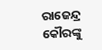ରାଜେନ୍ଦ୍ର କୌରଙ୍କୁ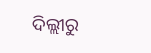ଦିଲ୍ଲୀରୁ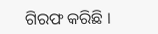ଗିରଫ କରିଛି ।